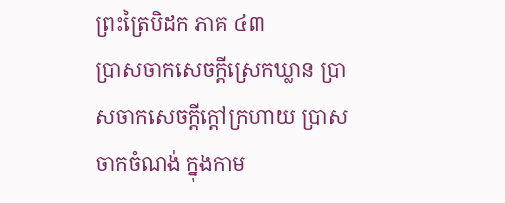ព្រះត្រៃបិដក ភាគ ៤៣
បា្រសចាកសេចក្ដីស្រេកឃ្លាន បា្រសចាកសេចក្ដីក្ដៅក្រហាយ បា្រសចាកចំណង់ ក្នុងកាម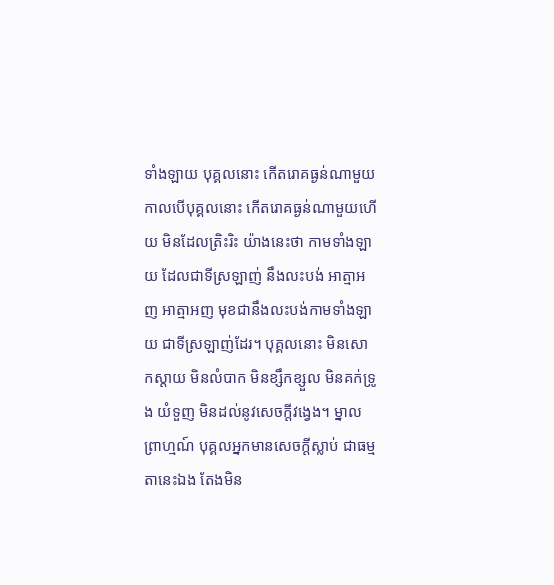ទាំងឡាយ បុគ្គលនោះ កើតរោគធ្ងន់ណាមួយ កាលបើបុគ្គលនោះ កើតរោគធ្ងន់ណាមួយហើយ មិនដែលត្រិះរិះ យ៉ាងនេះថា កាមទាំងឡាយ ដែលជាទីស្រឡាញ់ នឹងលះបង់ អាត្មាអញ អាត្មាអញ មុខជានឹងលះបង់កាមទាំងឡាយ ជាទីស្រឡាញ់ដែរ។ បុគ្គលនោះ មិនសោកស្ដាយ មិនលំបាក មិនខ្សឹកខ្សួល មិនគក់ទ្រូង យំទួញ មិនដល់នូវសេចក្ដីវង្វេង។ ម្នាលព្រាហ្មណ៍ បុគ្គលអ្នកមានសេចក្ដីស្លាប់ ជាធម្មតានេះឯង តែងមិន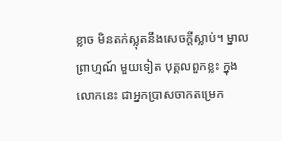ខ្លាច មិនតក់ស្លុតនឹងសេចក្ដីស្លាប់។ ម្នាលព្រាហ្មណ៍ មួយទៀត បុគ្គលពួកខ្លះ ក្នុងលោកនេះ ជាអ្នកបា្រសចាកតម្រេក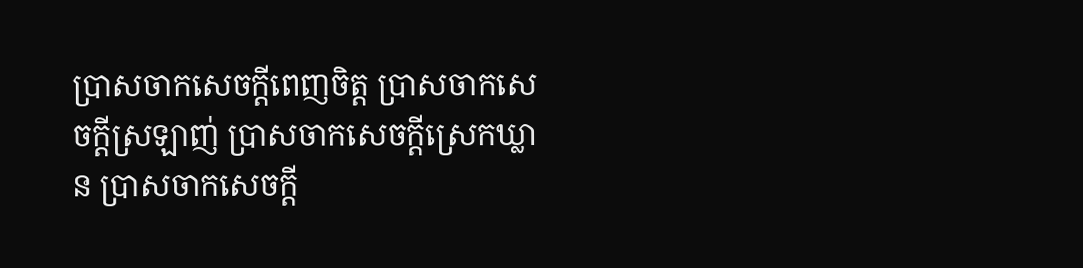បា្រសចាកសេចក្ដីពេញចិត្ត បា្រសចាកសេចក្ដីស្រឡាញ់ បា្រសចាកសេចក្ដីស្រេកឃ្លាន បា្រសចាកសេចក្ដី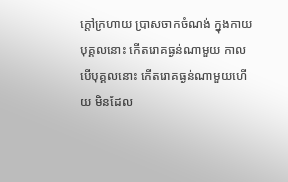ក្ដៅក្រហាយ បា្រសចាកចំណង់ ក្នុងកាយ បុគ្គលនោះ កើតរោគធ្ងន់ណាមួយ កាលបើបុគ្គលនោះ កើតរោគធ្ងន់ណាមួយហើយ មិនដែល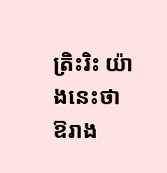ត្រិះរិះ យ៉ាងនេះថា ឱរាង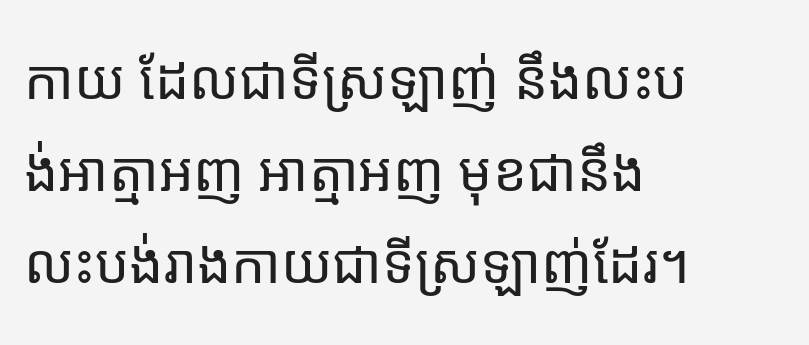កាយ ដែលជាទីស្រឡាញ់ នឹងលះបង់អាត្មាអញ អាត្មាអញ មុខជានឹងលះបង់រាងកាយជាទីស្រឡាញ់ដែរ។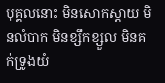បុគ្គលនោះ មិនសោកស្ដាយ មិនលំបាក មិនខ្សឹកខ្សួល មិនគក់ទ្រូងយំ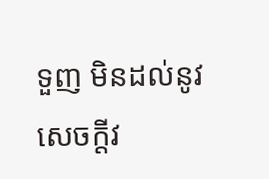ទួញ មិនដល់នូវសេចក្ដីវ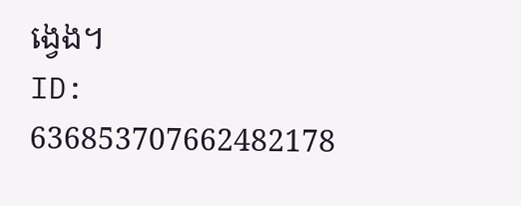ង្វេង។
ID: 636853707662482178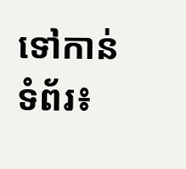ទៅកាន់ទំព័រ៖